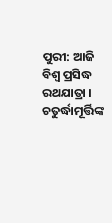ପୁରୀ: ଆଜି ବିଶ୍ୱ ପ୍ରସିଦ୍ଧ ରଥଯାତ୍ରା । ଚତୁର୍ଦ୍ଧାମୂର୍ତ୍ତିଙ୍କ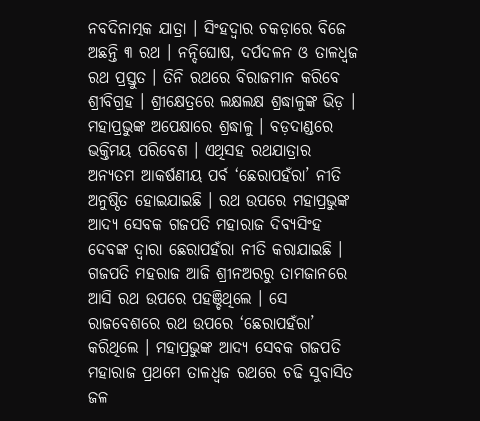ନବଦିନାତ୍ମକ ଯାତ୍ରା । ସିଂହଦ୍ୱାର ଚକଡ଼ାରେ ବିଜେ ଅଛନ୍ତି ୩ ରଥ । ନନ୍ଦିଘୋଷ, ଦର୍ପଦଳନ ଓ ତାଳଧ୍ୱଜ ରଥ ପ୍ରସ୍ତୁତ । ତିନି ରଥରେ ବିରାଜମାନ କରିବେ ଶ୍ରୀବିଗ୍ରହ । ଶ୍ରୀକ୍ଷେତ୍ରରେ ଲକ୍ଷଲକ୍ଷ ଶ୍ରଦ୍ଧାଳୁଙ୍କ ଭିଡ଼ । ମହାପ୍ରଭୁଙ୍କ ଅପେକ୍ଷାରେ ଶ୍ରଦ୍ଧାଳୁ । ବଡ଼ଦାଣ୍ଡରେ ଭକ୍ତିମୟ ପରିବେଶ । ଏଥିସହ ରଥଯାତ୍ରାର ଅନ୍ୟତମ ଆକର୍ଷଣୀୟ ପର୍ବ ‘ଛେରାପହଁରା’ ନୀତି ଅନୁଷ୍ଠିତ ହୋଇଯାଇଛି । ରଥ ଉପରେ ମହାପ୍ରଭୁଙ୍କ ଆଦ୍ୟ ସେବକ ଗଜପତି ମହାରାଜ ଦିବ୍ୟସିଂହ ଦେବଙ୍କ ଦ୍ୱାରା ଛେରାପହଁରା ନୀତି କରାଯାଇଛି । ଗଜପତି ମହରାଜ ଆଜି ଶ୍ରୀନଅରରୁ ତାମଜାନରେ ଆସି ରଥ ଉପରେ ପହଞ୍ଚିଥିଲେ । ସେ ରାଜବେଶରେ ରଥ ଉପରେ ‘ଛେରାପହଁରା’ କରିଥିଲେ । ମହାପ୍ରଭୁଙ୍କ ଆଦ୍ୟ ସେବକ ଗଜପତି ମହାରାଜ ପ୍ରଥମେ ତାଳଧ୍ବଜ ରଥରେ ଚଢି ସୁବାସିତ ଜଳ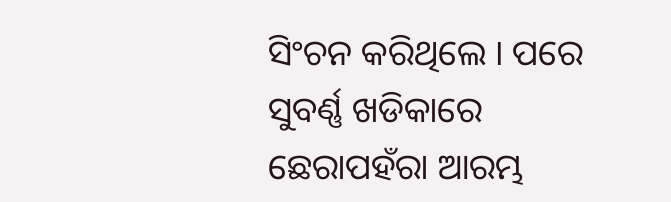ସିଂଚନ କରିଥିଲେ । ପରେ ସୁବର୍ଣ୍ଣ ଖଡିକାରେ ଛେରାପହଁରା ଆରମ୍ଭ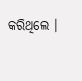କରିଥିଲେ ।